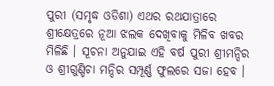ପୁରୀ (ସମୃଦ୍ଧ ଓଡିଶା) ଏଥର ରଥଯାତ୍ରାରେ ଶ୍ରୀକ୍ଷେତ୍ରରେ ନୂଆ ଝଲକ ଦେଖିବାକୁ ମିଳିବ ଖବର ମିଳିଛି । ସୂଚନା ଅନୁଯାଇ ଏହି ବର୍ଷ ପୁରୀ ଶ୍ରୀମନ୍ଦିର ଓ ଶ୍ରୀଗୁଣ୍ଡିଚା ମନ୍ଦିର ସମ୍ପୂର୍ଣ୍ଣ ଫୁଲରେ ସଜା ହେବ ।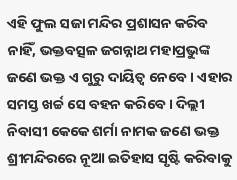ଏହି ଫୁଲ ସଜା ମନ୍ଦିର ପ୍ରଶାସନ କରିବ ନାହିଁ, ଭକ୍ତବତ୍ସଳ ଜଗନ୍ନାଥ ମହାପ୍ରଭୁଙ୍କ ଜଣେ ଭକ୍ତ ଏ ଗୁରୁ ଦାୟିତ୍ୱ ନେବେ । ଏହାର ସମସ୍ତ ଖର୍ଚ୍ଚ ସେ ବହନ କରିବେ । ଦିଲ୍ଲୀ ନିବାସୀ କେକେ ଶର୍ମା ନାମକ ଜଣେ ଭକ୍ତ ଶ୍ରୀମନ୍ଦିରରେ ନୂଆ ଇତିହାସ ସୃଷ୍ଟି କରିବାକୁ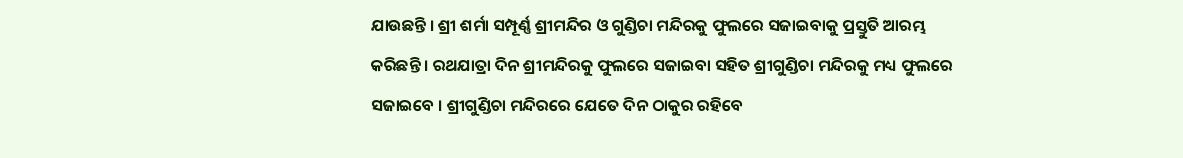ଯାଉଛନ୍ତି । ଶ୍ରୀ ଶର୍ମା ସମ୍ପୂର୍ଣ୍ଣ ଶ୍ରୀମନ୍ଦିର ଓ ଗୁଣ୍ଡିଚା ମନ୍ଦିରକୁ ଫୁଲରେ ସଜାଇବାକୁ ପ୍ରସ୍ତୁତି ଆରମ୍ଭ କରିଛନ୍ତି । ରଥଯାତ୍ରା ଦିନ ଶ୍ରୀମନ୍ଦିରକୁ ଫୁଲରେ ସଜାଇବା ସହିତ ଶ୍ରୀଗୁଣ୍ଡିଚା ମନ୍ଦିରକୁ ମଧ୍ୟ ଫୁଲରେ ସଜାଇବେ । ଶ୍ରୀଗୁଣ୍ଡିଚା ମନ୍ଦିରରେ ଯେତେ ଦିନ ଠାକୁର ରହିବେ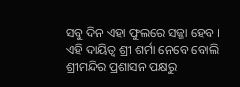ସବୁ ଦିନ ଏହା ଫୁଲରେ ସଜ୍ଜା ହେବ । ଏହି ଦାୟିତ୍ୱ ଶ୍ରୀ ଶର୍ମା ନେବେ ବୋଲି ଶ୍ରୀମନ୍ଦିର ପ୍ରଶାସନ ପକ୍ଷରୁ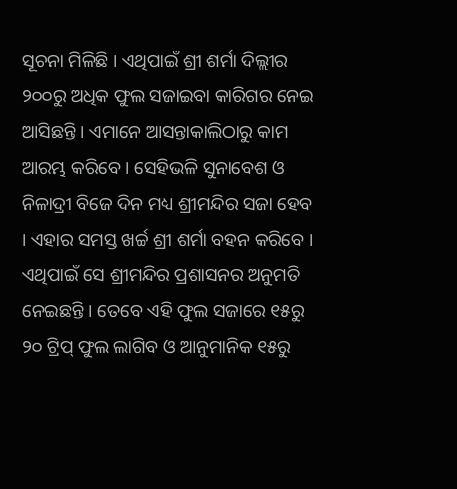ସୂଚନା ମିଳିଛି । ଏଥିପାଇଁ ଶ୍ରୀ ଶର୍ମା ଦିଲ୍ଲୀର ୨୦୦ରୁ ଅଧିକ ଫୁଲ ସଜାଇବା କାରିଗର ନେଇ ଆସିଛନ୍ତି । ଏମାନେ ଆସନ୍ତାକାଲିଠାରୁ କାମ ଆରମ୍ଭ କରିବେ । ସେହିଭଳି ସୁନାବେଶ ଓ ନିଳାଦ୍ରୀ ବିଜେ ଦିନ ମଧ୍ୟ ଶ୍ରୀମନ୍ଦିର ସଜା ହେବ । ଏହାର ସମସ୍ତ ଖର୍ଚ୍ଚ ଶ୍ରୀ ଶର୍ମା ବହନ କରିବେ । ଏଥିପାଇଁ ସେ ଶ୍ରୀମନ୍ଦିର ପ୍ରଶାସନର ଅନୁମତି ନେଇଛନ୍ତି । ତେବେ ଏହି ଫୁଲ ସଜାରେ ୧୫ରୁ ୨୦ ଟ୍ରିପ୍ ଫୁଲ ଲାଗିବ ଓ ଆନୁମାନିକ ୧୫ରୁ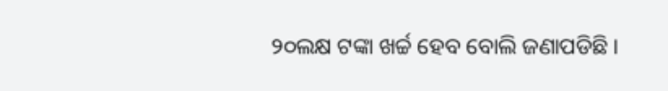୨୦ଲକ୍ଷ ଟଙ୍କା ଖର୍ଚ୍ଚ ହେବ ବୋଲି ଜଣାପଡିଛି ।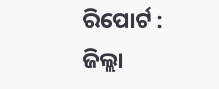ରିପୋର୍ଟ : ଜିଲ୍ଲା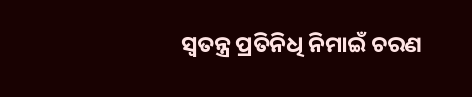ସ୍ୱତନ୍ତ୍ର ପ୍ରତିନିଧି ନିମାଇଁ ଚରଣ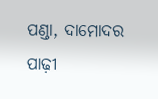ପଣ୍ଡା, ଦାମୋଦର ପାଢ଼ୀ